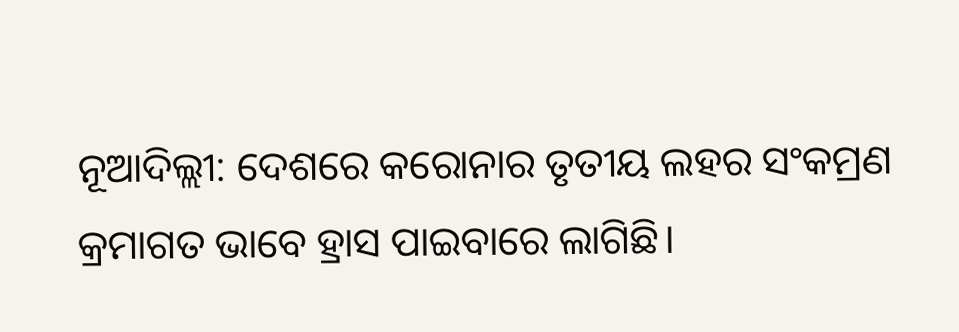ନୂଆଦିଲ୍ଲୀ: ଦେଶରେ କରୋନାର ତୃତୀୟ ଲହର ସଂକମ୍ରଣ କ୍ରମାଗତ ଭାବେ ହ୍ରାସ ପାଇବାରେ ଲାଗିଛି।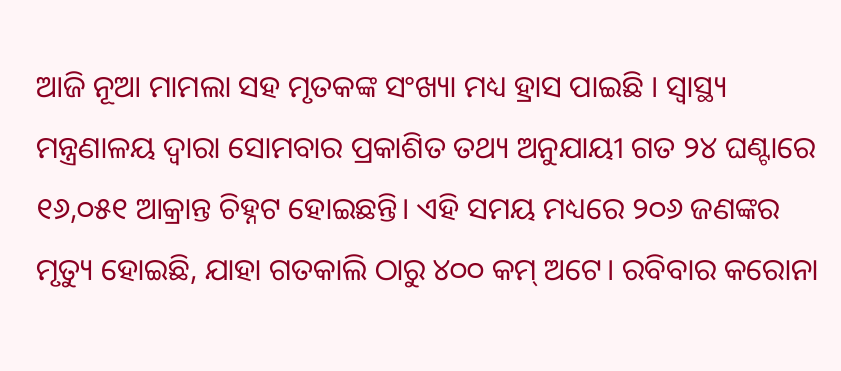ଆଜି ନୂଆ ମାମଲା ସହ ମୃତକଙ୍କ ସଂଖ୍ୟା ମଧ୍ୟ ହ୍ରାସ ପାଇଛି । ସ୍ୱାସ୍ଥ୍ୟ ମନ୍ତ୍ରଣାଳୟ ଦ୍ବାରା ସୋମବାର ପ୍ରକାଶିତ ତଥ୍ୟ ଅନୁଯାୟୀ ଗତ ୨୪ ଘଣ୍ଟାରେ ୧୬,୦୫୧ ଆକ୍ରାନ୍ତ ଚିହ୍ନଟ ହୋଇଛନ୍ତି। ଏହି ସମୟ ମଧ୍ୟରେ ୨୦୬ ଜଣଙ୍କର ମୃତ୍ୟୁ ହୋଇଛି, ଯାହା ଗତକାଲି ଠାରୁ ୪୦୦ କମ୍ ଅଟେ। ରବିବାର କରୋନା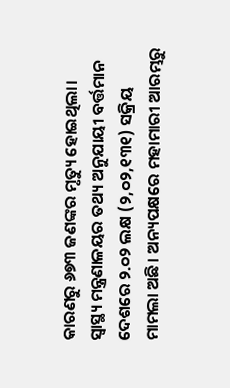କାରଣରୁ ୬୭୩ ଜଣଙ୍କର ମୃତ୍ୟୁ ହୋଇଥିଲା।
ସ୍ୱାସ୍ଥ୍ୟ ମନ୍ତ୍ରଣାଳୟର ତଥ୍ୟ ଅନୁଯାୟୀ ବର୍ତ୍ତମାନ ଦେଶରେ ୨.୦୨ ଲକ୍ଷ (୨,୦୨,୧୩୧) ସକ୍ରିୟ ମାମଲା ଅଛି। ଅନ୍ୟପକ୍ଷରେ ମହାମାରୀ ଆରମ୍ଭରୁ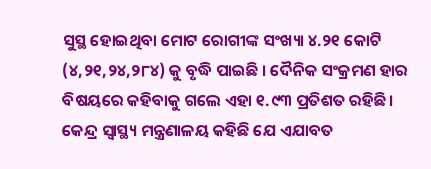ସୁସ୍ଥ ହୋଇଥିବା ମୋଟ ରୋଗୀଙ୍କ ସଂଖ୍ୟା ୪.୨୧ କୋଟି (୪,୨୧,୨୪,୨୮୪) କୁ ବୃଦ୍ଧି ପାଇଛି । ଦୈନିକ ସଂକ୍ରମଣ ହାର ବିଷୟରେ କହିବାକୁ ଗଲେ ଏହା ୧.୯୩ ପ୍ରତିଶତ ରହିଛି।
କେନ୍ଦ୍ର ସ୍ୱାସ୍ଥ୍ୟ ମନ୍ତ୍ରଣାଳୟ କହିଛି ଯେ ଏଯାବତ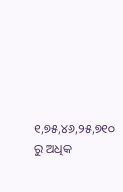୧,୭୫,୪୬,୨୫,୭୧୦ ରୁ ଅଧିକ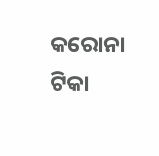କରୋନା ଟିକା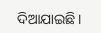ଦିଆଯାଇଛି।